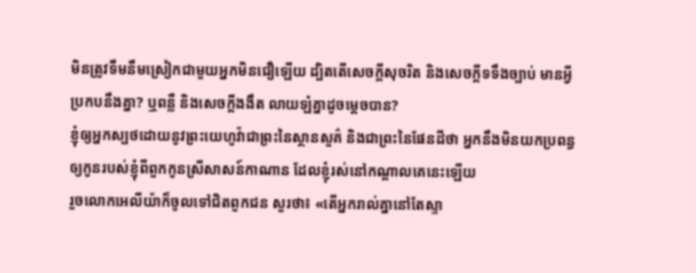មិនត្រូវទឹមនឹមស្រៀកជាមួយអ្នកមិនជឿឡើយ ដ្បិតតើសេចក្តីសុចរិត និងសេចក្ដីទទឹងច្បាប់ មានអ្វីប្រកបនឹងគ្នា? ឬពន្លឺ និងសេចក្ដីងងឹត លាយឡំគ្នាដូចម្តេចបាន?
ខ្ញុំឲ្យអ្នកស្បថដោយនូវព្រះយេហូវ៉ាជាព្រះនៃស្ថានសួគ៌ និងជាព្រះនៃផែនដីថា អ្នកនឹងមិនយកប្រពន្ធឲ្យកូនរបស់ខ្ញុំពីពួកកូនស្រីសាសន៍កាណាន ដែលខ្ញុំរស់នៅកណ្ដាលគេនេះឡើយ
រួចលោកអេលីយ៉ាក៏ចូលទៅជិតពួកជន សួរថា៖ «តើអ្នករាល់គ្នានៅតែស្ទា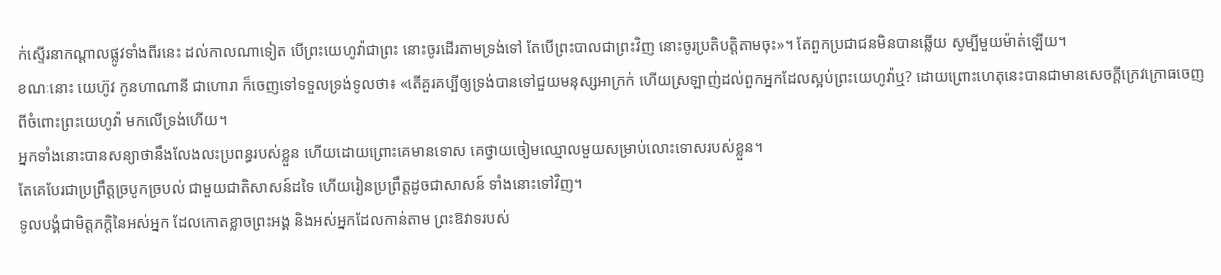ក់ស្ទើរនាកណ្ដាលផ្លូវទាំងពីរនេះ ដល់កាលណាទៀត បើព្រះយេហូវ៉ាជាព្រះ នោះចូរដើរតាមទ្រង់ទៅ តែបើព្រះបាលជាព្រះវិញ នោះចូរប្រតិបត្តិតាមចុះ»។ តែពួកប្រជាជនមិនបានឆ្លើយ សូម្បីមួយម៉ាត់ឡើយ។
ខណៈនោះ យេហ៊ូវ កូនហាណានី ជាហោរា ក៏ចេញទៅទទួលទ្រង់ទូលថា៖ «តើគួរគប្បីឲ្យទ្រង់បានទៅជួយមនុស្សអាក្រក់ ហើយស្រឡាញ់ដល់ពួកអ្នកដែលស្អប់ព្រះយេហូវ៉ាឬ? ដោយព្រោះហេតុនេះបានជាមានសេចក្ដីក្រេវក្រោធចេញពីចំពោះព្រះយេហូវ៉ា មកលើទ្រង់ហើយ។
អ្នកទាំងនោះបានសន្យាថានឹងលែងលះប្រពន្ធរបស់ខ្លួន ហើយដោយព្រោះគេមានទោស គេថ្វាយចៀមឈ្មោលមួយសម្រាប់លោះទោសរបស់ខ្លួន។
តែគេបែរជាប្រព្រឹត្តច្របូកច្របល់ ជាមួយជាតិសាសន៍ដទៃ ហើយរៀនប្រព្រឹត្តដូចជាសាសន៍ ទាំងនោះទៅវិញ។
ទូលបង្គំជាមិត្តភក្តិនៃអស់អ្នក ដែលកោតខ្លាចព្រះអង្គ និងអស់អ្នកដែលកាន់តាម ព្រះឱវាទរបស់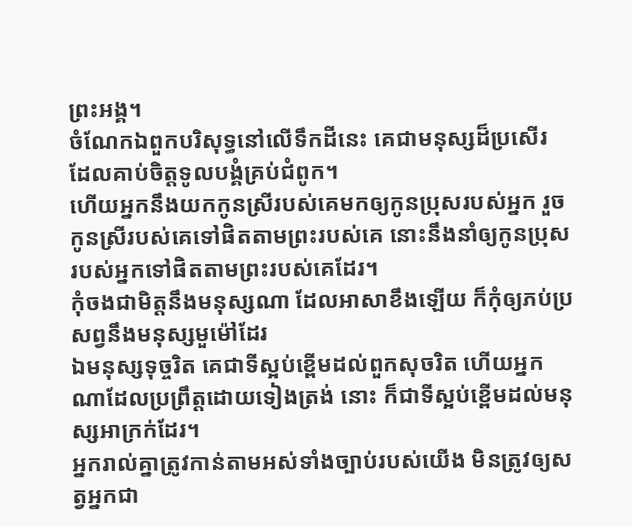ព្រះអង្គ។
ចំណែកឯពួកបរិសុទ្ធនៅលើទឹកដីនេះ គេជាមនុស្សដ៏ប្រសើរ ដែលគាប់ចិត្តទូលបង្គំគ្រប់ជំពូក។
ហើយអ្នកនឹងយកកូនស្រីរបស់គេមកឲ្យកូនប្រុសរបស់អ្នក រួចកូនស្រីរបស់គេទៅផិតតាមព្រះរបស់គេ នោះនឹងនាំឲ្យកូនប្រុសរបស់អ្នកទៅផិតតាមព្រះរបស់គេដែរ។
កុំចងជាមិត្តនឹងមនុស្សណា ដែលអាសាខឹងឡើយ ក៏កុំឲ្យភប់ប្រសព្វនឹងមនុស្សមួម៉ៅដែរ
ឯមនុស្សទុច្ចរិត គេជាទីស្អប់ខ្ពើមដល់ពួកសុចរិត ហើយអ្នកណាដែលប្រព្រឹត្តដោយទៀងត្រង់ នោះ ក៏ជាទីស្អប់ខ្ពើមដល់មនុស្សអាក្រក់ដែរ។
អ្នករាល់គ្នាត្រូវកាន់តាមអស់ទាំងច្បាប់របស់យើង មិនត្រូវឲ្យសត្វអ្នកជា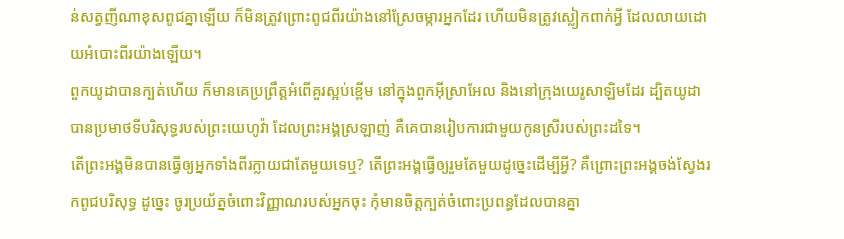ន់សត្វញីណាខុសពូជគ្នាឡើយ ក៏មិនត្រូវព្រោះពូជពីរយ៉ាងនៅស្រែចម្ការអ្នកដែរ ហើយមិនត្រូវស្លៀកពាក់អ្វី ដែលលាយដោយអំបោះពីរយ៉ាងឡើយ។
ពួកយូដាបានក្បត់ហើយ ក៏មានគេប្រព្រឹត្តអំពើគួរស្អប់ខ្ពើម នៅក្នុងពួកអ៊ីស្រាអែល និងនៅក្រុងយេរូសាឡិមដែរ ដ្បិតយូដាបានប្រមាថទីបរិសុទ្ធរបស់ព្រះយេហូវ៉ា ដែលព្រះអង្គស្រឡាញ់ គឺគេបានរៀបការជាមួយកូនស្រីរបស់ព្រះដទៃ។
តើព្រះអង្គមិនបានធ្វើឲ្យអ្នកទាំងពីរក្លាយជាតែមួយទេឬ? តើព្រះអង្គធ្វើឲ្យរួមតែមួយដូច្នេះដើម្បីអ្វី? គឺព្រោះព្រះអង្គចង់ស្វែងរកពូជបរិសុទ្ធ ដូច្នេះ ចូរប្រយ័ត្នចំពោះវិញ្ញាណរបស់អ្នកចុះ កុំមានចិត្តក្បត់ចំពោះប្រពន្ធដែលបានគ្នា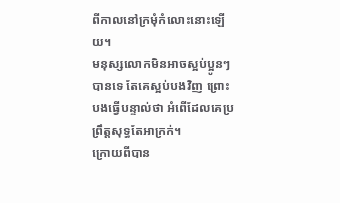ពីកាលនៅក្រមុំកំលោះនោះឡើយ។
មនុស្សលោកមិនអាចស្អប់ប្អូនៗបានទេ តែគេស្អប់បងវិញ ព្រោះបងធ្វើបន្ទាល់ថា អំពើដែលគេប្រព្រឹត្តសុទ្ធតែអាក្រក់។
ក្រោយពីបាន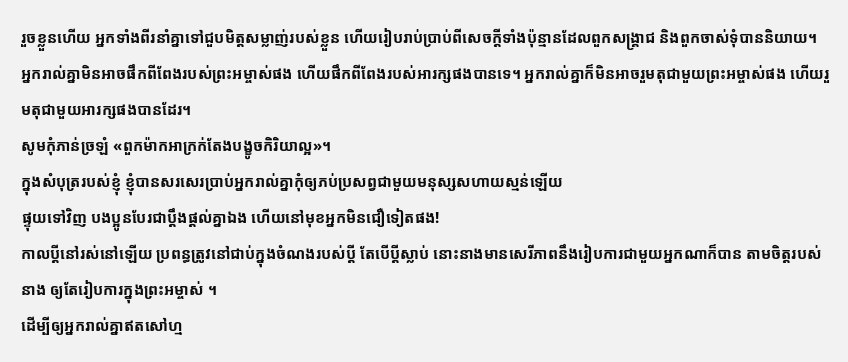រួចខ្លួនហើយ អ្នកទាំងពីរនាំគ្នាទៅជួបមិត្តសម្លាញ់របស់ខ្លួន ហើយរៀបរាប់ប្រាប់ពីសេចក្តីទាំងប៉ុន្មានដែលពួកសង្គ្រាជ និងពួកចាស់ទុំបាននិយាយ។
អ្នករាល់គ្នាមិនអាចផឹកពីពែងរបស់ព្រះអម្ចាស់ផង ហើយផឹកពីពែងរបស់អារក្សផងបានទេ។ អ្នករាល់គ្នាក៏មិនអាចរួមតុជាមួយព្រះអម្ចាស់ផង ហើយរួមតុជាមួយអារក្សផងបានដែរ។
សូមកុំភាន់ច្រឡំ «ពួកម៉ាកអាក្រក់តែងបង្ខូចកិរិយាល្អ»។
ក្នុងសំបុត្ររបស់ខ្ញុំ ខ្ញុំបានសរសេរប្រាប់អ្នករាល់គ្នាកុំឲ្យភប់ប្រសព្វជាមួយមនុស្សសហាយស្មន់ឡើយ
ផ្ទុយទៅវិញ បងប្អូនបែរជាប្ដឹងផ្ដល់គ្នាឯង ហើយនៅមុខអ្នកមិនជឿទៀតផង!
កាលប្ដីនៅរស់នៅឡើយ ប្រពន្ធត្រូវនៅជាប់ក្នុងចំណងរបស់ប្តី តែបើប្តីស្លាប់ នោះនាងមានសេរីភាពនឹងរៀបការជាមួយអ្នកណាក៏បាន តាមចិត្តរបស់នាង ឲ្យតែរៀបការក្នុងព្រះអម្ចាស់ ។
ដើម្បីឲ្យអ្នករាល់គ្នាឥតសៅហ្ម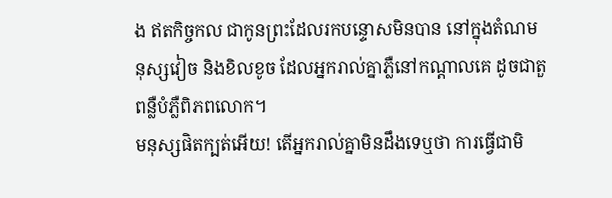ង ឥតកិច្ចកល ជាកូនព្រះដែលរកបន្ទោសមិនបាន នៅក្នុងតំណមនុស្សវៀច និងខិលខូច ដែលអ្នករាល់គ្នាភ្លឺនៅកណ្ដាលគេ ដូចជាតួពន្លឺបំភ្លឺពិភពលោក។
មនុស្សផិតក្បត់អើយ! តើអ្នករាល់គ្នាមិនដឹងទេឬថា ការធ្វើជាមិ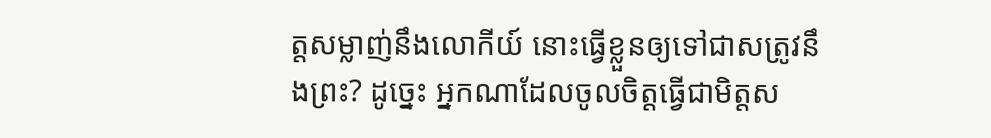ត្តសម្លាញ់នឹងលោកីយ៍ នោះធ្វើខ្លួនឲ្យទៅជាសត្រូវនឹងព្រះ? ដូច្នេះ អ្នកណាដែលចូលចិត្តធ្វើជាមិត្តស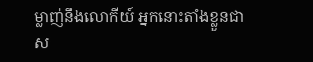ម្លាញ់នឹងលោកីយ៍ អ្នកនោះតាំងខ្លួនជាស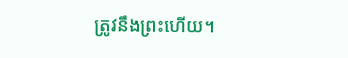ត្រូវនឹងព្រះហើយ។